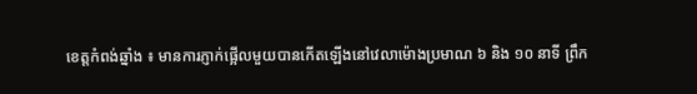ខេត្តកំពង់ឆ្នាំង ៖ មានការភ្ញាក់ផ្អើលមួយបានកើតឡើងនៅវេលាម៉ោងប្រមាណ ៦ និង ១០ នាទី ព្រឹក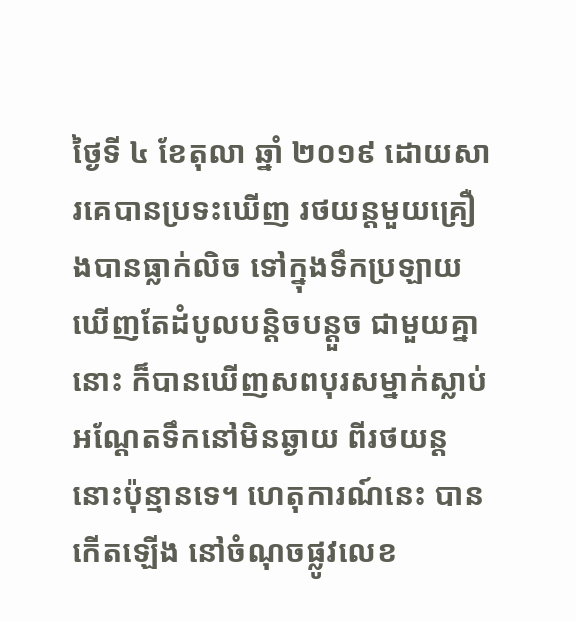ថ្ងៃទី ៤ ខែតុលា ឆ្នាំ ២០១៩ ដោយសារគេបានប្រទះឃើញ រថយន្តមួយគ្រឿងបានធ្លាក់លិច ទៅក្នុងទឹកប្រឡាយ ឃើញតែដំបូលបន្តិចបន្តួច ជាមួយគ្នានោះ ក៏បានឃើញសពបុរសម្នាក់ស្លាប់ អណ្ដែតទឹកនៅមិនឆ្ងាយ ពីរថយន្តនោះប៉ុន្មានទេ។ ហេតុការណ៍នេះ បានកើតឡើង នៅចំណុចផ្លូវលេខ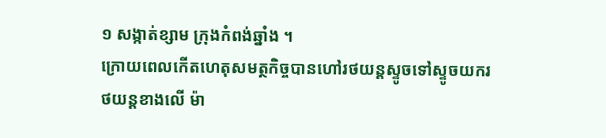១ សង្កាត់ខ្សាម ក្រុងកំពង់ឆ្នាំង ។
ក្រោយពេលកើតហេតុសមត្ថកិច្ចបានហៅរថយន្តស្ទូចទៅស្ទូចយករថយន្តខាងលើ ម៉ា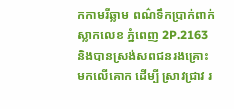កកាមរីឆ្លាម ពណ៌ទឹកប្រាក់ពាក់ស្លាកលេខ ភ្នំពេញ 2P.2163 និងបានស្រង់សពជនរងគ្រោះមកលើគោក ដើម្បី ស្រាវជ្រាវ រ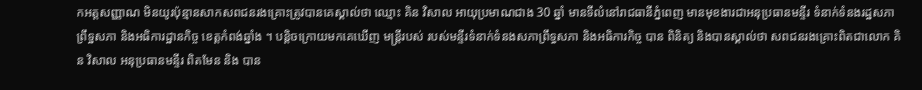កអត្តសញ្ញាណ មិនយូរប៉ុន្មានសាកសពជនរងគ្រោះត្រូវបានគេស្គាល់ថា ឈ្មោះ គិន វិសាល អាយុប្រមាណជាង 30 ឆ្នាំ មានទីលំនៅរាជធានីភ្នំពេញ មានមុខងារជាអនុប្រធានមន្ទីរ ទំនាក់ទំនងរដ្ឋសភា ព្រឹទ្ឋសភា និងអធិការដ្ឋានកិច្ច ខេត្តកំពង់ឆ្នាំង ។ បន្តិចក្រោយមកគេឃើញ មន្ត្រីរបស់ របស់មន្ទីរទំនាក់ទំនងសភាព្រឹទ្ធសភា និងអធិការកិច្ច បាន ពិនិត្យ និងបានស្គាល់ថា សពជនរងគ្រោះពិតជាលោក គិន វិសាល អនុប្រធានមន្ទីរ ពិតមែន និង បាន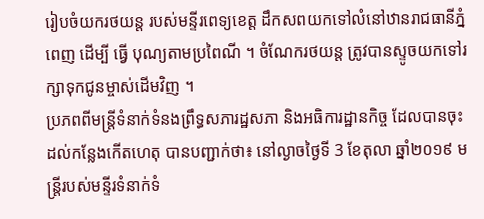រៀបចំយករថយន្ត របស់មន្ទីរពេទ្យខេត្ត ដឹកសពយកទៅលំនៅឋានរាជធានីភ្នំពេញ ដើម្បី ធ្វើ បុណ្យតាមប្រពៃណី ។ ចំណែករថយន្ត ត្រូវបានស្ទូចយកទៅរក្សាទុកជូនម្ចាស់ដើមវិញ ។
ប្រភពពីមន្ត្រីទំនាក់ទំនងព្រឹទ្ធសភារដ្ឋសភា និងអធិការដ្ឋានកិច្ច ដែលបានចុះដល់កន្លែងកើតហេតុ បានបញ្ជាក់ថា៖ នៅល្ងាចថ្ងៃទី 3 ខែតុលា ឆ្នាំ២០១៩ មន្ត្រីរបស់មន្ទីរទំនាក់ទំ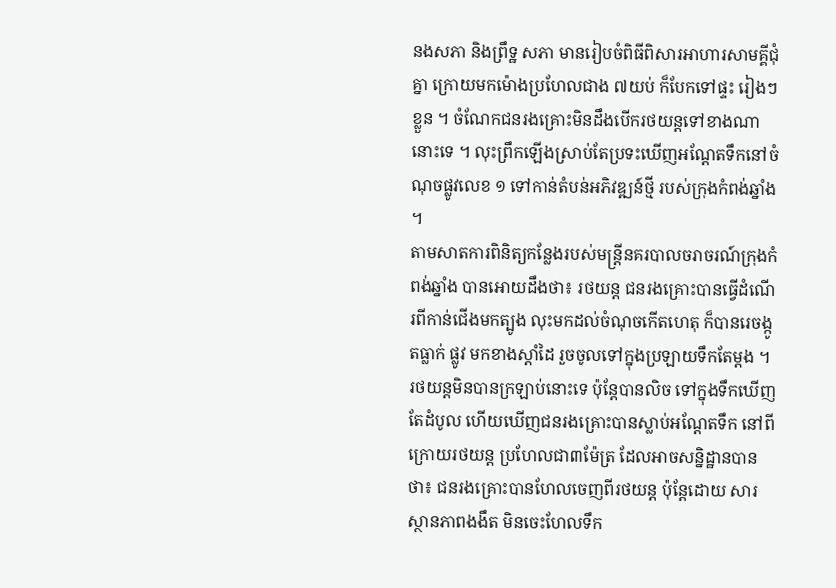នងសភា និងព្រឹទ្ឋ សភា មានរៀបចំពិធីពិសារអាហារសាមគ្គីជុំគ្នា ក្រោយមកម៉ោងប្រហែលជាង ៧យប់ ក៏បែកទៅផ្ទះ រៀងៗខ្លួន ។ ចំណែកជនរងគ្រោះមិនដឹងបើករថយន្តទៅខាងណានោះទេ ។ លុះព្រឹកឡើងស្រាប់តែប្រទះឃើញអណ្ដែតទឹកនៅចំណុចផ្លូវលេខ ១ ទៅកាន់តំបន់អភិវឌ្ឍន៍ថ្មី របស់ក្រុងកំពង់ឆ្នាំង ។
តាមសាតការពិនិត្យកន្លែងរបស់មន្ត្រីនគរបាលចរាចរណ៍ក្រុងកំពង់ឆ្នាំង បានអោយដឹងថា៖ រថយន្ត ជនរងគ្រោះបានធ្វើដំណើរពីកាន់ជើងមកត្បូង លុះមកដល់ចំណុចកើតហេតុ ក៏បានរេចង្កូតធ្លាក់ ផ្លូវ មកខាងស្តាំដៃ រួចចូលទៅក្នុងប្រឡាយទឹកតែម្តង ។ រថយន្តមិនបានក្រឡាប់នោះទេ ប៉ុន្តែបានលិច ទៅក្នុងទឹកឃើញតែដំបូល ហើយឃើញជនរងគ្រោះបានស្លាប់អណ្តែតទឹក នៅពីក្រោយរថយន្ត ប្រហែលជា៣ម៉ែត្រ ដែលអាចសន្និដ្ឋានបានថា៖ ជនរងគ្រោះបានហែលចេញពីរថយន្ត ប៉ុន្តែដោយ សារស្ថានភាពងងឹត មិនចេះហែលទឹក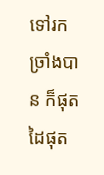ទៅរកច្រាំងបាន ក៏ផុតដៃផុត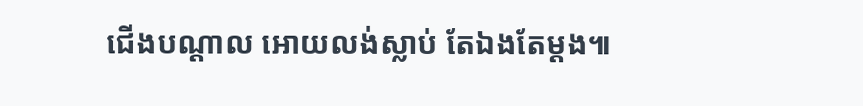ជើងបណ្តាល អោយលង់ស្លាប់ តែឯងតែម្ដង៕